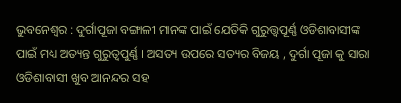ଭୁବନେଶ୍ୱର : ଦୁର୍ଗାପୂଜା ବଙ୍ଗାଳୀ ମାନଙ୍କ ପାଇଁ ଯେତିକି ଗୁରୁତ୍ତ୍ୱପୂର୍ଣ୍ଣ ଓଡିଶାବାସୀଙ୍କ ପାଇଁ ମଧ୍ୟ ଅତ୍ୟନ୍ତ ଗୁରୁତ୍ୱପୁର୍ଣ୍ଣ । ଅସତ୍ୟ ଉପରେ ସତ୍ୟର ବିଜୟ , ଦୁର୍ଗା ପୂଜା କୁ ସାରା ଓଡିଶାବାସୀ ଖୁବ ଆନନ୍ଦର ସହ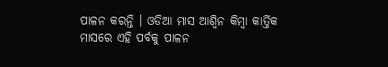ପାଳନ କରନ୍ତି । ଓଡିଆ ମାସ ଆଶ୍ୱିନ କିମ୍ବା କାର୍ତ୍ତିକ ମାସରେ ଏହି ପର୍ବକୁ ପାଳନ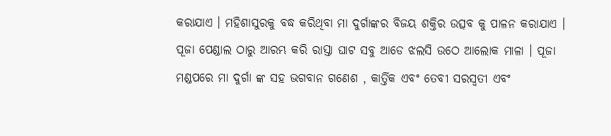କରାଯାଏ । ମହିଶାସୁରକୁ ବଦ୍ଧ କରିଥିବା ମା ଦୁର୍ଗାଙ୍କର ବିଜୟ ଶକ୍ତିର ଉତ୍ସବ କୁ ପାଳନ କରାଯାଏ । ପୂଜା ପେଣ୍ଡାଲ ଠାରୁ ଆରମ୍ଭ କରି ରାସ୍ତା ଘାଟ ସବୁ ଆଡେ ଝଲସି ଉଠେ ଆଲୋକ ମାଳା । ପୂଜା ମଣ୍ଡପରେ ମା ଦୁର୍ଗା ଙ୍କ ସହ ଭଗବାନ ଗଣେଶ , କାର୍ତ୍ତିକ ଏବଂ ତେବୀ ସରସ୍ୱତୀ ଏବଂ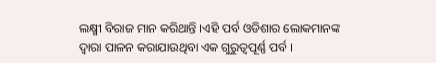ଲକ୍ଷ୍ମୀ ବିରାଜ ମାନ କରିଥାନ୍ତି ।ଏହି ପର୍ବ ଓଡିଶାର ଲୋକମାନଙ୍କ ଦ୍ୱାରା ପାଳନ କରାଯାଉଥିବା ଏକ ଗୁରୁତ୍ୱପୂର୍ଣ୍ଣ ପର୍ବ ।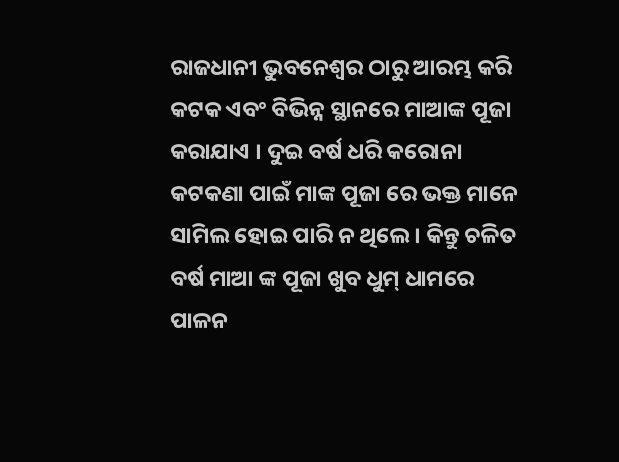ରାଜଧାନୀ ଭୁବନେଶ୍ୱର ଠାରୁ ଆରମ୍ଭ କରି କଟକ ଏବଂ ବିଭିନ୍ନ ସ୍ଥାନରେ ମାଆଙ୍କ ପୂଜା କରାଯାଏ । ଦୁଇ ବର୍ଷ ଧରି କରୋନା କଟକଣା ପାଇଁ ମାଙ୍କ ପୂଜା ରେ ଭକ୍ତ ମାନେ ସାମିଲ ହୋଇ ପାରି ନ ଥିଲେ । କିନ୍ତୁ ଚଳିତ ବର୍ଷ ମାଆ ଙ୍କ ପୂଜା ଖୁବ ଧୁମ୍ ଧାମରେ ପାଳନ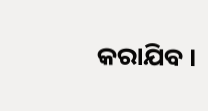କରାଯିବ ।